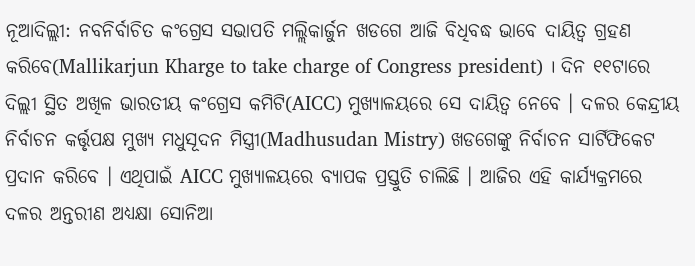ନୂଆଦିଲ୍ଲୀ: ନବନିର୍ବାଚିତ କଂଗ୍ରେସ ସଭାପତି ମଲ୍ଲିକାର୍ଜୁନ ଖଡଗେ ଆଜି ବିଧିବଦ୍ଧ ଭାବେ ଦାୟିତ୍ବ ଗ୍ରହଣ କରିବେ(Mallikarjun Kharge to take charge of Congress president) । ଦିନ ୧୧ଟାରେ ଦିଲ୍ଲୀ ସ୍ଥିତ ଅଖିଳ ଭାରତୀୟ କଂଗ୍ରେସ କମିଟି(AICC) ମୁଖ୍ୟାଳୟରେ ସେ ଦାୟିତ୍ବ ନେବେ । ଦଳର କେନ୍ଦ୍ରୀୟ ନିର୍ବାଚନ କର୍ତ୍ତୃପକ୍ଷ ମୁଖ୍ୟ ମଧୁସୂଦନ ମିସ୍ତ୍ରୀ(Madhusudan Mistry) ଖଡଗେଙ୍କୁ ନିର୍ବାଚନ ସାର୍ଟିଫିକେଟ ପ୍ରଦାନ କରିବେ । ଏଥିପାଇଁ AICC ମୁଖ୍ୟାଳୟରେ ବ୍ୟାପକ ପ୍ରସ୍ତୁତି ଚାଲିଛି । ଆଜିର ଏହି କାର୍ଯ୍ୟକ୍ରମରେ ଦଳର ଅନ୍ତରୀଣ ଅଧ୍ୟକ୍ଷା ସୋନିଆ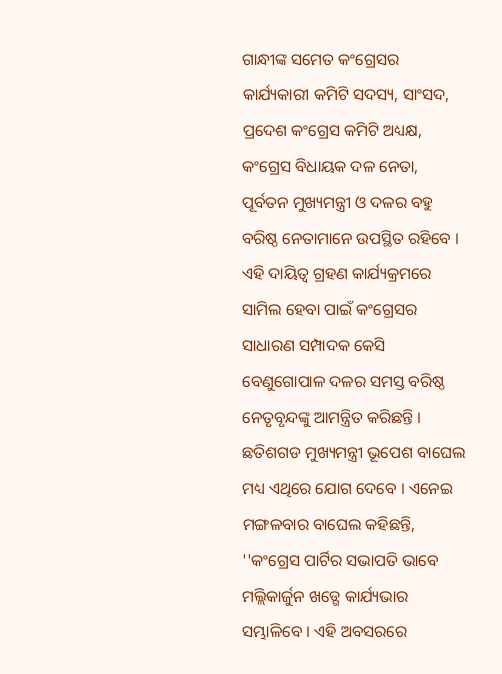ଗାନ୍ଧୀଙ୍କ ସମେତ କଂଗ୍ରେସର କାର୍ଯ୍ୟକାରୀ କମିଟି ସଦସ୍ୟ, ସାଂସଦ, ପ୍ରଦେଶ କଂଗ୍ରେସ କମିଟି ଅଧ୍ୟକ୍ଷ, କଂଗ୍ରେସ ବିଧାୟକ ଦଳ ନେତା, ପୂର୍ବତନ ମୁଖ୍ୟମନ୍ତ୍ରୀ ଓ ଦଳର ବହୁ ବରିଷ୍ଠ ନେତାମାନେ ଉପସ୍ଥିତ ରହିବେ ।
ଏହି ଦାୟିତ୍ବ ଗ୍ରହଣ କାର୍ଯ୍ୟକ୍ରମରେ ସାମିଲ ହେବା ପାଇଁ କଂଗ୍ରେସର ସାଧାରଣ ସମ୍ପାଦକ କେସି ବେଣୁଗୋପାଳ ଦଳର ସମସ୍ତ ବରିଷ୍ଠ ନେତୃବୃନ୍ଦଙ୍କୁ ଆମନ୍ତ୍ରିତ କରିଛନ୍ତି । ଛତିଶଗଡ ମୁଖ୍ୟମନ୍ତ୍ରୀ ଭୂପେଶ ବାଘେଲ ମଧ୍ୟ ଏଥିରେ ଯୋଗ ଦେବେ । ଏନେଇ ମଙ୍ଗଳବାର ବାଘେଲ କହିଛନ୍ତି, ''କଂଗ୍ରେସ ପାର୍ଟିର ସଭାପତି ଭାବେ ମଲ୍ଲିକାର୍ଜୁନ ଖଡ୍ଗେ କାର୍ଯ୍ୟଭାର ସମ୍ଭାଳିବେ । ଏହି ଅବସରରେ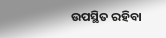ଉପସ୍ଥିତ ରହିବା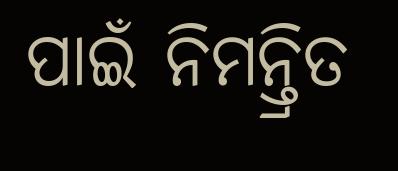ପାଇଁ ନିମନ୍ତ୍ରିତ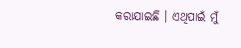କରାଯାଇଛି । ଏଥିପାଇଁ ମୁଁ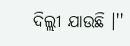ଦିଲ୍ଲୀ ଯାଉଛି ।''